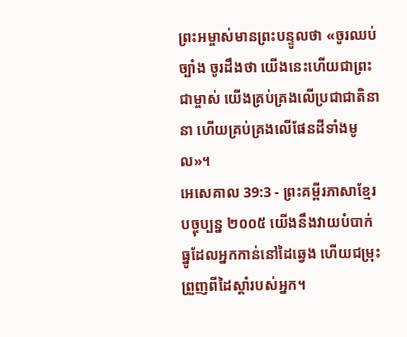ព្រះអម្ចាស់មានព្រះបន្ទូលថា «ចូរឈប់ច្បាំង ចូរដឹងថា យើងនេះហើយជាព្រះជាម្ចាស់ យើងគ្រប់គ្រងលើប្រជាជាតិនានា ហើយគ្រប់គ្រងលើផែនដីទាំងមូល»។
អេសេគាល 39:3 - ព្រះគម្ពីរភាសាខ្មែរបច្ចុប្បន្ន ២០០៥ យើងនឹងវាយបំបាក់ធ្នូដែលអ្នកកាន់នៅដៃឆ្វេង ហើយជម្រុះព្រួញពីដៃស្ដាំរបស់អ្នក។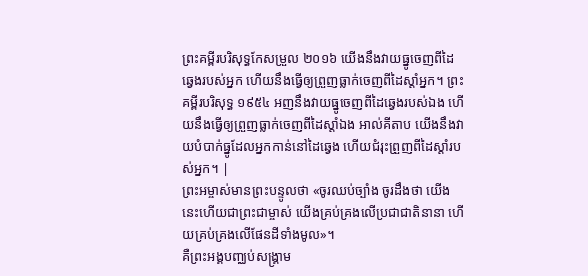ព្រះគម្ពីរបរិសុទ្ធកែសម្រួល ២០១៦ យើងនឹងវាយធ្នូចេញពីដៃឆ្វេងរបស់អ្នក ហើយនឹងធ្វើឲ្យព្រួញធ្លាក់ចេញពីដៃស្តាំអ្នក។ ព្រះគម្ពីរបរិសុទ្ធ ១៩៥៤ អញនឹងវាយធ្នូចេញពីដៃឆ្វេងរបស់ឯង ហើយនឹងធ្វើឲ្យព្រួញធ្លាក់ចេញពីដៃស្តាំឯង អាល់គីតាប យើងនឹងវាយបំបាក់ធ្នូដែលអ្នកកាន់នៅដៃឆ្វេង ហើយជំរុះព្រួញពីដៃស្ដាំរបស់អ្នក។ |
ព្រះអម្ចាស់មានព្រះបន្ទូលថា «ចូរឈប់ច្បាំង ចូរដឹងថា យើងនេះហើយជាព្រះជាម្ចាស់ យើងគ្រប់គ្រងលើប្រជាជាតិនានា ហើយគ្រប់គ្រងលើផែនដីទាំងមូល»។
គឺព្រះអង្គបញ្ឈប់សង្គ្រាម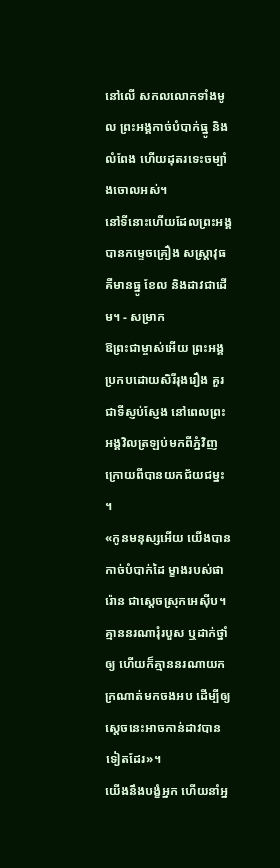នៅលើ សកលលោកទាំងមូល ព្រះអង្គកាច់បំបាក់ធ្នូ និងលំពែង ហើយដុតរទេះចម្បាំងចោលអស់។
នៅទីនោះហើយដែលព្រះអង្គបានកម្ទេចគ្រឿង សស្ត្រាវុធ គឺមានធ្នូ ខែល និងដាវជាដើម។ - សម្រាក
ឱព្រះជាម្ចាស់អើយ ព្រះអង្គប្រកបដោយសិរីរុងរឿង គួរជាទីស្ញប់ស្ញែង នៅពេលព្រះអង្គវិលត្រឡប់មកពីភ្នំវិញ ក្រោយពីបានយកជ័យជម្នះ ។
«កូនមនុស្សអើយ យើងបានកាច់បំបាក់ដៃ ម្ខាងរបស់ផារ៉ោន ជាស្ដេចស្រុកអេស៊ីប។ គ្មាននរណារុំរបួស ឬដាក់ថ្នាំឲ្យ ហើយក៏គ្មាននរណាយកក្រណាត់មកចងអប ដើម្បីឲ្យស្ដេចនេះអាចកាន់ដាវបានទៀតដែរ»។
យើងនឹងបង្ខំអ្នក ហើយនាំអ្ន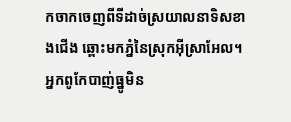កចាកចេញពីទីដាច់ស្រយាលនាទិសខាងជើង ឆ្ពោះមកភ្នំនៃស្រុកអ៊ីស្រាអែល។
អ្នកពូកែបាញ់ធ្នូមិន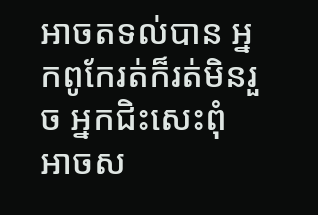អាចតទល់បាន អ្នកពូកែរត់ក៏រត់មិនរួច អ្នកជិះសេះពុំអាចស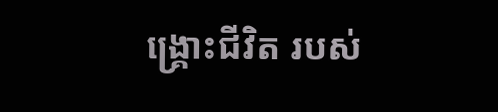ង្គ្រោះជីវិត របស់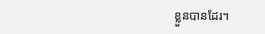ខ្លួនបានដែរ។